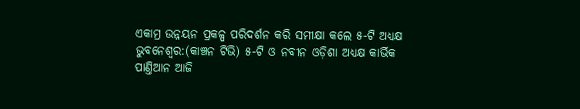ଏକାମ୍ର ଉନ୍ନୟନ ପ୍ରକଳ୍ପ ପରିଦର୍ଶନ କରି ସମୀକ୍ଷା କଲେ ୫-ଟି ଅଧ୍ଯକ୍ଷ
ଭୁବନେଶ୍ବର:(କାଞ୍ଚନ ଟିଭି) ୫-ଟି ଓ ନବୀନ ଓଡ଼ିଶା ଅଧ୍ୟକ୍ଷ କାର୍ଭିକ ପାଣ୍ତିଆନ ଆଜି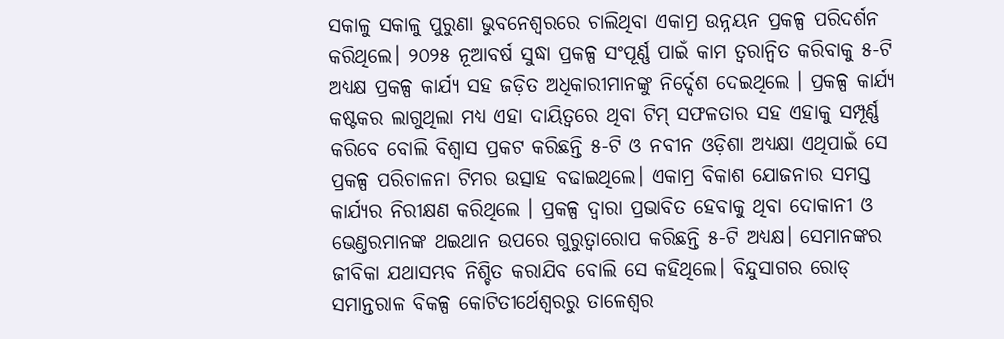ସକାଳୁ ସକାଳୁ ପୁରୁଣା ଭୁବନେଶ୍ବରରେ ଚାଲିଥିବା ଏକାମ୍ର ଉନ୍ନୟନ ପ୍ରକଳ୍ପ ପରିଦର୍ଶନ କରିଥିଲେ। ୨୦୨୫ ନୂଆବର୍ଷ ସୁଦ୍ଧା ପ୍ରକଳ୍ପ ସଂପୂର୍ଣ୍ଣ ପାଇଁ କାମ ତ୍ବରାନ୍ବିତ କରିବାକୁ ୫-ଟି ଅଧ୍ୟକ୍ଷ ପ୍ରକଳ୍ପ କାର୍ଯ୍ୟ ସହ ଜଡ଼ିତ ଅଧିକାରୀମାନଙ୍କୁ ନିର୍ଦ୍ଦେଶ ଦେଇଥିଲେ । ପ୍ରକଳ୍ପ କାର୍ଯ୍ୟ କଷ୍ଟକର ଲାଗୁଥିଲା ମଧ୍ୟ ଏହା ଦାୟିତ୍ବରେ ଥିବା ଟିମ୍ ସଫଳତାର ସହ ଏହାକୁ ସମ୍ପୂର୍ଣ୍ଣ କରିବେ ବୋଲି ବିଶ୍ବାସ ପ୍ରକଟ କରିଛନ୍ତି ୫-ଟି ଓ ନବୀନ ଓଡ଼ିଶା ଅଧ୍ୟକ୍ଷା ଏଥିପାଇଁ ସେ ପ୍ରକଳ୍ପ ପରିଚାଳନା ଟିମର ଉତ୍ସାହ ବଢାଇଥିଲେ। ଏକାମ୍ର ବିକାଶ ଯୋଜନାର ସମସ୍ତ କାର୍ଯ୍ୟର ନିରୀକ୍ଷଣ କରିଥିଲେ । ପ୍ରକଳ୍ପ ଦ୍ବାରା ପ୍ରଭାବିତ ହେବାକୁ ଥିବା ଦୋକାନୀ ଓ ଭେଣ୍ତରମାନଙ୍କ ଥଇଥାନ ଉପରେ ଗୁରୁତ୍ବାରୋପ କରିଛନ୍ତି ୫-ଟି ଅଧ୍ୟକ୍ଷ। ସେମାନଙ୍କର ଜୀବିକା ଯଥାସମ୍ଭବ ନିଶ୍ଚିତ କରାଯିବ ବୋଲି ସେ କହିଥିଲେ। ବିନ୍ଦୁସାଗର ରୋଡ୍ ସମାନ୍ତରାଳ ବିକଳ୍ପ କୋଟିତୀର୍ଥେଶ୍ବରରୁ ତାଳେଶ୍ବର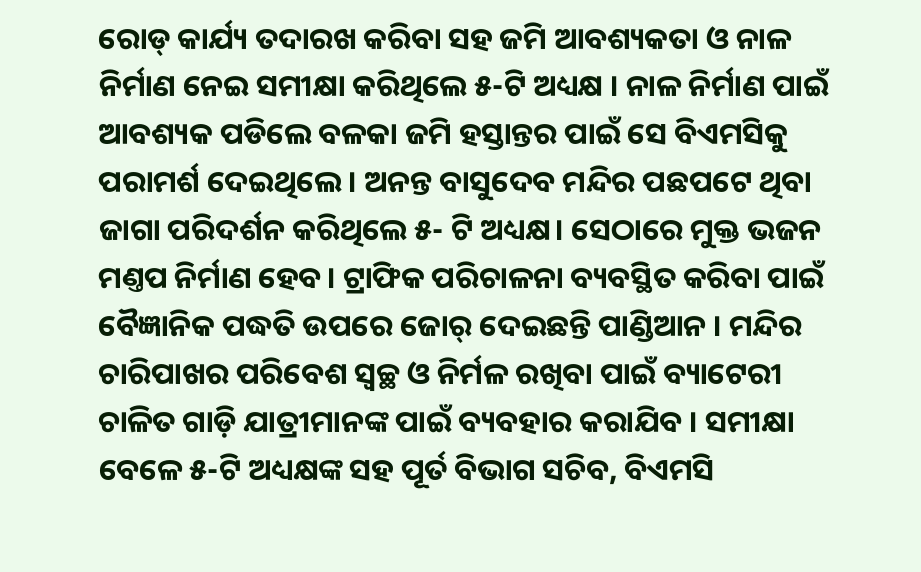ରୋଡ୍ କାର୍ଯ୍ୟ ତଦାରଖ କରିବା ସହ ଜମି ଆବଶ୍ୟକତା ଓ ନାଳ ନିର୍ମାଣ ନେଇ ସମୀକ୍ଷା କରିଥିଲେ ୫-ଟି ଅଧ୍ୟକ୍ଷ । ନାଳ ନିର୍ମାଣ ପାଇଁ ଆବଶ୍ୟକ ପଡିଲେ ବଳକା ଜମି ହସ୍ତାନ୍ତର ପାଇଁ ସେ ବିଏମସିକୁ ପରାମର୍ଶ ଦେଇଥିଲେ। ଅନନ୍ତ ବାସୁଦେବ ମନ୍ଦିର ପଛପଟେ ଥିବା ଜାଗା ପରିଦର୍ଶନ କରିଥିଲେ ୫- ଟି ଅଧ୍ୟକ୍ଷ। ସେଠାରେ ମୁକ୍ତ ଭଜନ ମଣ୍ତପ ନିର୍ମାଣ ହେବ। ଟ୍ରାଫିକ ପରିଚାଳନା ବ୍ୟବସ୍ଥିତ କରିବା ପାଇଁ ବୈଜ୍ଞାନିକ ପଦ୍ଧତି ଉପରେ ଜୋର୍ ଦେଇଛନ୍ତି ପାଣ୍ଡିଆନ । ମନ୍ଦିର ଚାରିପାଖର ପରିବେଶ ସ୍ବଚ୍ଛ ଓ ନିର୍ମଳ ରଖିବା ପାଇଁ ବ୍ୟାଟେରୀ ଚାଳିତ ଗାଡ଼ି ଯାତ୍ରୀମାନଙ୍କ ପାଇଁ ବ୍ୟବହାର କରାଯିବ । ସମୀକ୍ଷା ବେଳେ ୫-ଟି ଅଧ୍ୟକ୍ଷଙ୍କ ସହ ପୂର୍ତ ବିଭାଗ ସଚିବ, ବିଏମସି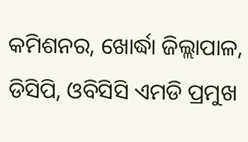କମିଶନର, ଖୋର୍ଦ୍ଧା ଜିଲ୍ଲାପାଳ, ଡିସିପି, ଓବିସିସି ଏମଡି ପ୍ରମୁଖ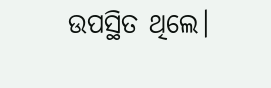ଉପସ୍ଥିତ ଥିଲେ।